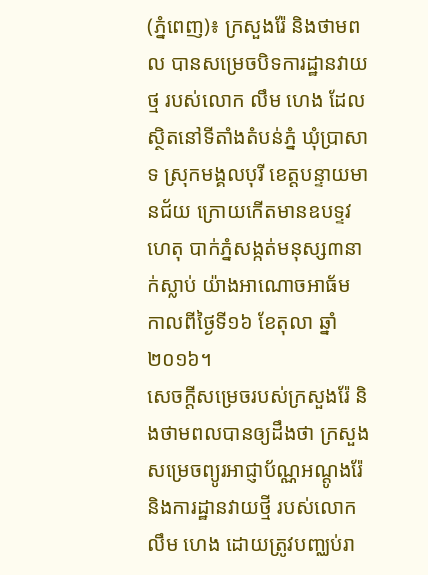(ភ្នំពេញ)៖ ក្រសួងរ៉ែ និងថាមពល បានសម្រេចបិទការដ្ឋានវាយថ្ម របស់លោក លឹម ហេង ដែលស្ថិតនៅទីតាំងតំបន់ភ្នំ ឃុំប្រាសាទ ស្រុកមង្គលបុរី ខេត្តបន្ទាយមានជ័យ ក្រោយកើតមានឧបទ្ទវហេតុ បាក់ភ្នំសង្កត់មនុស្ស៣នាក់ស្លាប់ យ៉ាងអាណោចអាធ័ម កាលពីថ្ងៃទី១៦ ខែតុលា ឆ្នាំ២០១៦។
សេចក្ដីសម្រេចរបស់ក្រសួងរ៉ែ និងថាមពលបានឲ្យដឹងថា ក្រសួងសម្រេចព្យូរអាជ្ញាប័ណ្ណអណ្តូងរ៉ែ និងការដ្ឋានវាយថ្មី របស់លោក លឹម ហេង ដោយត្រូវបញ្ឈប់រា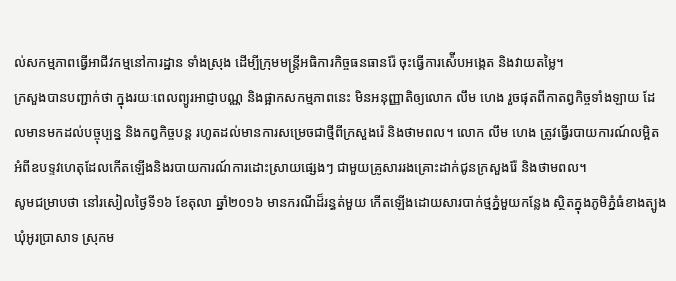ល់សកម្មភាពធ្វើអាជីវកម្មនៅការដ្ឋាន ទាំងស្រុង ដើម្បីក្រុមមន្ដ្រីអធិការកិច្ចធនធានរ៉ែ ចុះធ្វើការស៉ើបអង្កេត និងវាយតម្លៃ។
ក្រសួងបានបញ្ជាក់ថា ក្នុងរយៈពេលព្យូរអាជ្ញាបណ្ណ និងផ្អាកសកម្មភាពនេះ មិនអនុញ្ញាតិឲ្យលោក លឹម ហេង រួចផុតពីកាតព្វកិច្ចទាំងឡាយ ដែលមានមកដល់បច្ចុប្បន្ន និងកព្វកិច្ចបន្ដ រហូតដល់មានការសម្រេចជាថ្មីពីក្រសួងរ៉េ និងថាមពល។ លោក លឹម ហេង ត្រូវធ្វើរបាយការណ៍លម្អិត អំពីឧបទ្ទវហេតុដែលកើតឡើងនិងរបាយការណ៍ការដោះស្រាយផ្សេងៗ ជាមួយគ្រូសាររងគ្រោះដាក់ជូនក្រសួងរ៉ែ និងថាមពល។
សូមជម្រាបថា នៅរសៀលថ្ងៃទី១៦ ខែតុលា ឆ្នាំ២០១៦ មានករណីដ៏រន្ធត់មួយ កើតឡើងដោយសារបាក់ថ្មភ្នំមួយកន្លែង ស្ថិតក្នុងភូមិភ្នំធំខាងត្បូង ឃុំអូរប្រាសាទ ស្រុកម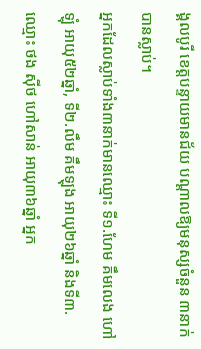ង្គលបូរី ខេត្តបន្ទាយមានជ័យ បណ្ដាលឱ្យមនុស្សចំនួន ៣នាក់បានស្លាប់។
អ្នកដែលស្លាប់ទាំង៣នាក់មានឈ្មោះ ទី១.ហែម គឹមលេង ហៅឡុំ អាយុ៥២ឆ្នាំ, ទី២.លឹម គឹមឡុង អាយុ២៦ឆ្នាំ និងទី៣.ឈ្មោះ ថង ស៊ីថ ហៅសាន់ អាយុ៣៦ឆ្នាំ អ្នក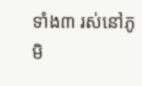ទាំង៣ រស់នៅភូមិ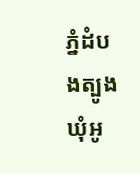ភ្នំដំបងត្បូង ឃុំអូ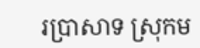រប្រាសាទ ស្រុកម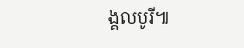ង្គលបូរី៕